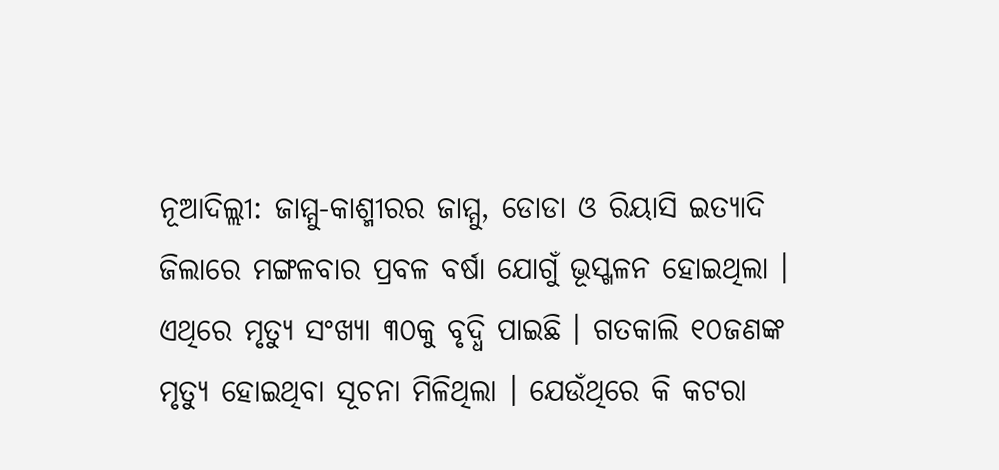ନୂଆଦିଲ୍ଲୀ: ଜାମ୍ମୁ-କାଶ୍ମୀରର ଜାମ୍ମୁ, ଡୋଡା ଓ ରିୟାସି ଇତ୍ୟାଦି ଜିଲାରେ ମଙ୍ଗଳବାର ପ୍ରବଳ ବର୍ଷା ଯୋଗୁଁ ଭୂସ୍ଖଳନ ହୋଇଥିଲା । ଏଥିରେ ମୃତ୍ୟୁ ସଂଖ୍ୟା ୩୦କୁ ବୃଦ୍ଧି ପାଇଛି । ଗତକାଲି ୧୦ଜଣଙ୍କ ମୃତ୍ୟୁ ହୋଇଥିବା ସୂଚନା ମିଳିଥିଲା । ଯେଉଁଥିରେ କି କଟରା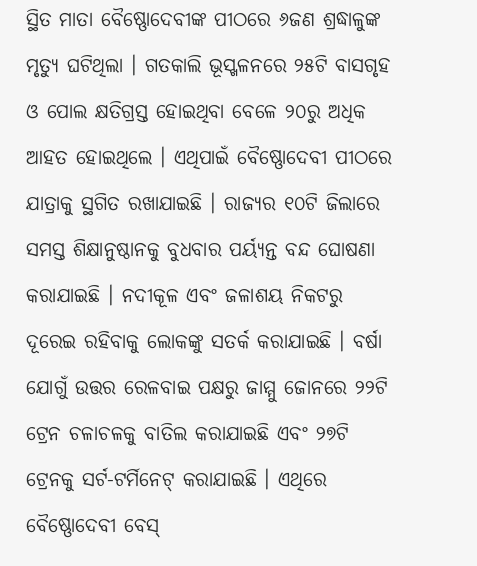ସ୍ଥିତ ମାତା ବୈଷ୍ଣୋଦେବୀଙ୍କ ପୀଠରେ ୬ଜଣ ଶ୍ରଦ୍ଧାଳୁଙ୍କ ମୃତ୍ୟୁ ଘଟିଥିଲା । ଗତକାଲି ଭୂସ୍ଖଳନରେ ୨୫ଟି ବାସଗୃହ ଓ ପୋଲ କ୍ଷତିଗ୍ରସ୍ତ ହୋଇଥିବା ବେଳେ ୨୦ରୁ ଅଧିକ ଆହତ ହୋଇଥିଲେ । ଏଥିପାଇଁ ବୈଷ୍ଣୋଦେବୀ ପୀଠରେ ଯାତ୍ରାକୁ ସ୍ଥଗିତ ରଖାଯାଇଛି । ରାଜ୍ୟର ୧୦ଟି ଜିଲାରେ ସମସ୍ତ ଶିକ୍ଷାନୁଷ୍ଠାନକୁ ବୁଧବାର ପର୍ୟ୍ୟନ୍ତ ବନ୍ଦ ଘୋଷଣା କରାଯାଇଛି । ନଦୀକୂଳ ଏବଂ ଜଳାଶୟ ନିକଟରୁ ଦୂରେଇ ରହିବାକୁ ଲୋକଙ୍କୁ ସତର୍କ କରାଯାଇଛି । ବର୍ଷା ଯୋଗୁଁ ଉତ୍ତର ରେଳବାଇ ପକ୍ଷରୁ ଜାମ୍ମୁ ଜୋନରେ ୨୨ଟି ଟ୍ରେନ ଚଳାଚଳକୁ ବାତିଲ କରାଯାଇଛି ଏବଂ ୨୭ଟି ଟ୍ରେନକୁ ସର୍ଟ-ଟର୍ମିନେଟ୍ କରାଯାଇଛି । ଏଥିରେ ବୈଷ୍ଣୋଦେବୀ ବେସ୍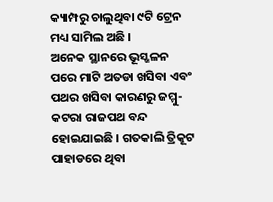କ୍ୟାମ୍ପରୁ ଚାଲୁଥିବା ୯ଟି ଟ୍ରେନ ମଧ୍ୟ ସାମିଲ ଅଛି ।
ଅନେକ ସ୍ଥାନରେ ଭୂସ୍ଖଳନ ପରେ ମାଟି ଅତଡା ଖସିବା ଏବଂ ପଥର ଖସିବା କାରଣରୁ ଜମ୍ମୁ-କଟରା ରାଜପଥ ବନ୍ଦ ହୋଇଯାଇଛି । ଗତକାଲି ତ୍ରିକୂଟ ପାହାଡରେ ଥିବା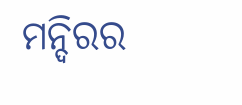ମନ୍ଦିରର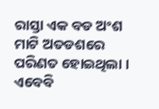ରାସ୍ତା ଏକ ବଡ ଅଂଶ ମାଟି ଅତଡଶରେ ପରିଣତ ହୋଇଥିଲା । ଏବେବି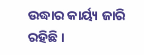ଉଦ୍ଧାର କାର୍ୟ୍ୟ ଜାରି ରହିଛି ।